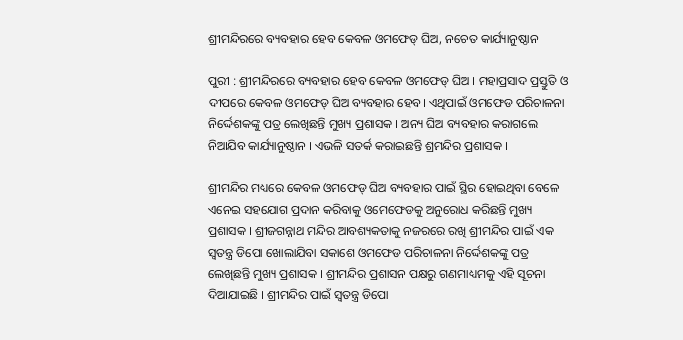ଶ୍ରୀମନ୍ଦିରରେ ବ୍ୟବହାର ହେବ କେବଳ ଓମଫେଡ୍ ଘିଅ, ନଚେତ କାର୍ଯ୍ୟାନୁଷ୍ଠାନ

ପୁରୀ : ଶ୍ରୀମନ୍ଦିରରେ ବ୍ୟବହାର ହେବ କେବଳ ଓମଫେଡ୍ ଘିଅ । ମହାପ୍ରସାଦ ପ୍ରସ୍ତୁତି ଓ ଦୀପରେ କେବଳ ଓମଫେଡ୍ ଘିଅ ବ୍ୟବହାର ହେବ। ଏଥିପାଇଁ ଓମଫେଡ ପରିଚାଳନା ନିର୍ଦ୍ଦେଶକଙ୍କୁ ପତ୍ର ଲେଖିଛନ୍ତି ମୁଖ୍ୟ ପ୍ରଶାସକ । ଅନ୍ୟ ଘିଅ ବ୍ୟବହାର କରାଗଲେ ନିଆଯିବ କାର୍ଯ୍ୟାନୁଷ୍ଠାନ । ଏଭଳି ସତର୍କ କରାଇଛନ୍ତି ଶ୍ରମନ୍ଦିର ପ୍ରଶାସକ ।

ଶ୍ରୀମନ୍ଦିର ମଧ୍ୟରେ କେବଳ ଓମଫେଡ୍ ଘିଅ ବ୍ୟବହାର ପାଇଁ ସ୍ଥିର ହୋଇଥିବା ବେଳେ ଏନେଇ ସହଯୋଗ ପ୍ରଦାନ କରିବାକୁ ଓମେଫେଡକୁ ଅନୁରୋଧ କରିଛନ୍ତି ମୁଖ୍ୟ ପ୍ରଶାସକ । ଶ୍ରୀଜଗନ୍ନାଥ ମନ୍ଦିର ଆବଶ୍ୟକତାକୁ ନଜରରେ ରଖି ଶ୍ରୀମନ୍ଦିର ପାଇଁ ଏକ ସ୍ବତନ୍ତ୍ର ଡିପୋ ଖୋଲାଯିବା ସକାଶେ ଓମଫେଡ ପରିଚାଳନା ନିର୍ଦ୍ଦେଶକଙ୍କୁ ପତ୍ର ଲେଖିଛନ୍ତି ମୁଖ୍ୟ ପ୍ରଶାସକ । ଶ୍ରୀମନ୍ଦିର ପ୍ରଶାସନ ପକ୍ଷରୁ ଗଣମାଧ୍ୟମକୁ ଏହି ସୂଚନା ଦିଆଯାଇଛି । ଶ୍ରୀମନ୍ଦିର ପାଇଁ ସ୍ବତନ୍ତ୍ର ଡିପୋ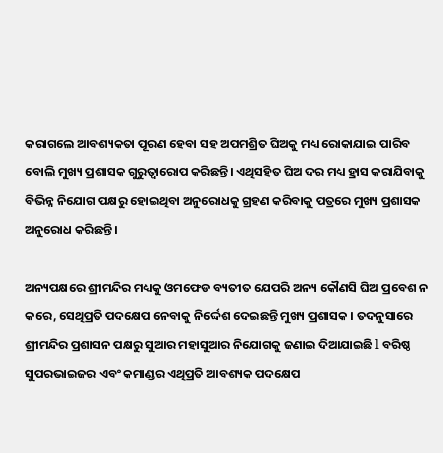କରାଗଲେ ଆବଶ୍ୟକତା ପୂରଣ ହେବା ସହ ଅପମଶ୍ରିତ ଘିଅକୁ ମଧ୍ୟ ରୋକାଯାଇ ପାରିବ ବୋଲି ମୁଖ୍ୟ ପ୍ରଶାସକ ଗୁରୁତ୍ବାରୋପ କରିଛନ୍ତି। ଏଥିସହିତ ଘିଅ ଦର ମଧ୍ୟ ହ୍ରାସ କରାଯିବାକୁ ବିଭିନ୍ନ ନିଯୋଗ ପକ୍ଷରୁ ହୋଇଥିବା ଅନୁରୋଧକୁ ଗ୍ରହଣ କରିବାକୁ ପତ୍ରରେ ମୁଖ୍ୟ ପ୍ରଶାସକ ଅନୁରୋଧ କରିଛନ୍ତି ।

ଅନ୍ୟପକ୍ଷରେ ଶ୍ରୀମନ୍ଦିର ମଧ୍ୟକୁ ଓମଫେଡ ବ୍ୟତୀତ ଯେପରି ଅନ୍ୟ କୌଣସି ଘିଅ ପ୍ରବେଶ ନ କରେ, ସେଥିପ୍ରତି ପଦକ୍ଷେପ ନେବାକୁ ନିର୍ଦ୍ଦେଶ ଦେଇଛନ୍ତି ମୁଖ୍ୟ ପ୍ରଶାସକ । ତଦନୁସାରେ ଶ୍ରୀମନ୍ଦିର ପ୍ରଶାସନ ପକ୍ଷରୁ ସୁଆର ମହାସୁଆର ନିଯୋଗକୁ ଜଣାଇ ଦିଆଯାଇଛି l ବରିଷ୍ଠ ସୁପରଭାଇଜର ଏବଂ କମାଣ୍ଡର ଏଥିପ୍ରତି ଆବଶ୍ୟକ ପଦକ୍ଷେପ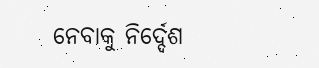ନେବାକୁ ନିର୍ଦ୍ଦେଶ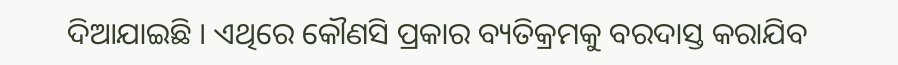ଦିଆଯାଇଛି । ଏଥିରେ କୌଣସି ପ୍ରକାର ବ୍ୟତିକ୍ରମକୁ ବରଦାସ୍ତ କରାଯିବ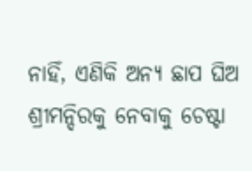ନାହିଁ, ଏଣିକି ଅନ୍ୟ ଛାପ ଘିଅ ଶ୍ରୀମନ୍ଦିରକୁ ନେବାକୁ ଚେଷ୍ଟା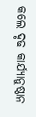କଲେ ଦୃଢ କାର୍ଯ୍ୟାନୁଷ୍ଠାନ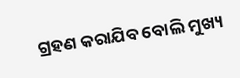ଗ୍ରହଣ କରାଯିବ ବୋଲି ମୁଖ୍ୟ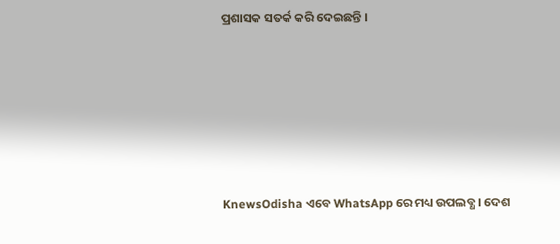ପ୍ରଶାସକ ସତର୍କ କରି ଦେଇଛନ୍ତି ।






KnewsOdisha ଏବେ WhatsApp ରେ ମଧ୍ୟ ଉପଲବ୍ଧ । ଦେଶ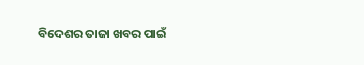ବିଦେଶର ତାଜା ଖବର ପାଇଁ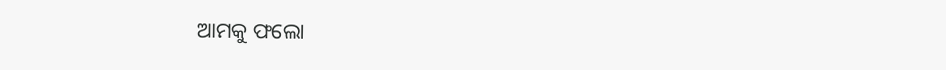ଆମକୁ ଫଲୋ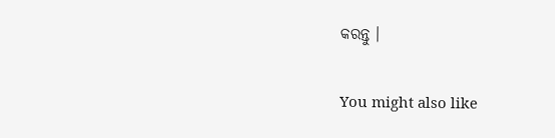କରନ୍ତୁ ।

You might also like